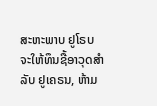ສະຫະພາບ ຢູໂຣບ ຈະໃຫ້ທຶນຊື້ອາວຸດສຳລັບ ຢູເຄຣນ, ຫ້າມ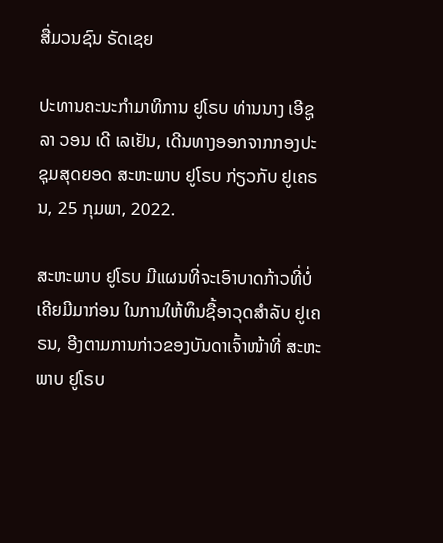ສື່ມວນຊົນ ຣັດເຊຍ

ປະທານຄະນະກຳມາທິການ ຢູໂຣບ ທ່ານນາງ ເອີຊູລາ ວອນ ເດີ ເລເຢັນ, ເດີນທາງອອກຈາກກອງປະຊຸມສຸດຍອດ ສະຫະພາບ ຢູໂຣບ ກ່ຽວກັບ ຢູເຄຣນ, 25 ກຸມພາ, 2022.

ສະຫະພາບ ຢູໂຣບ ມີແຜນທີ່ຈະເອົາບາດກ້າວທີ່ບໍ່ເຄີຍມີມາກ່ອນ ໃນການໃຫ້ທຶນຊື້ອາວຸດສຳລັບ ຢູເຄຣນ, ອີງຕາມການກ່າວຂອງບັນດາເຈົ້າໜ້າທີ່ ສະຫະ ພາບ ຢູໂຣບ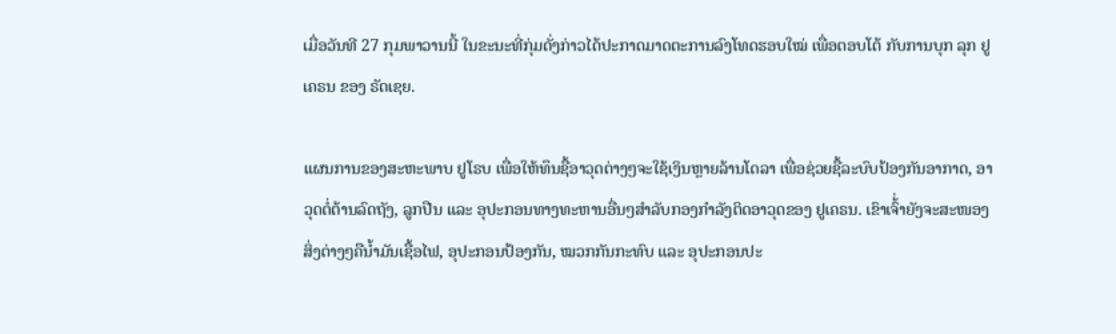ເມື່ອວັນທີ 27 ກຸມພາວານນີ້ ໃນຂະນະທີ່ກຸ່ມດັ່ງກ່າວໄດ້ປະກາດມາດຕະການລົງໂທດຮອບໃໝ່ ເພື່ອຕອບໂຕ້ ກັບການບຸກ ລຸກ ຢູເຄຣນ ຂອງ ຣັດເຊຍ.

ແຜນການຂອງສະຫະພາບ ຢູໂຣບ ເພື່ອໃຫ້ທຶນຊື້ອາວຸດຕ່າງໆຈະໃຊ້ເງິນຫຼາຍລ້ານໂດລາ ເພື່ອຊ່ວຍຊື້ລະບົບປ້ອງກັນອາກາດ, ອາວຸດຕໍ່ຕ້ານລົດຖັງ, ລູກປືນ ແລະ ອຸປະກອນທາງທະຫານອື່ນໆສຳລັບກອງກຳລັງຕິດອາວຸດຂອງ ຢູເຄຣນ. ເຂົາເຈົ້່າຍັງຈະສະໜອງສິ່ງຕ່າງໆຄືນໍ້າມັນເຊື້ອໄຟ, ອຸປະກອນປ້ອງກັນ, ໝວກກັນກະທົບ ແລະ ອຸປະກອນປະ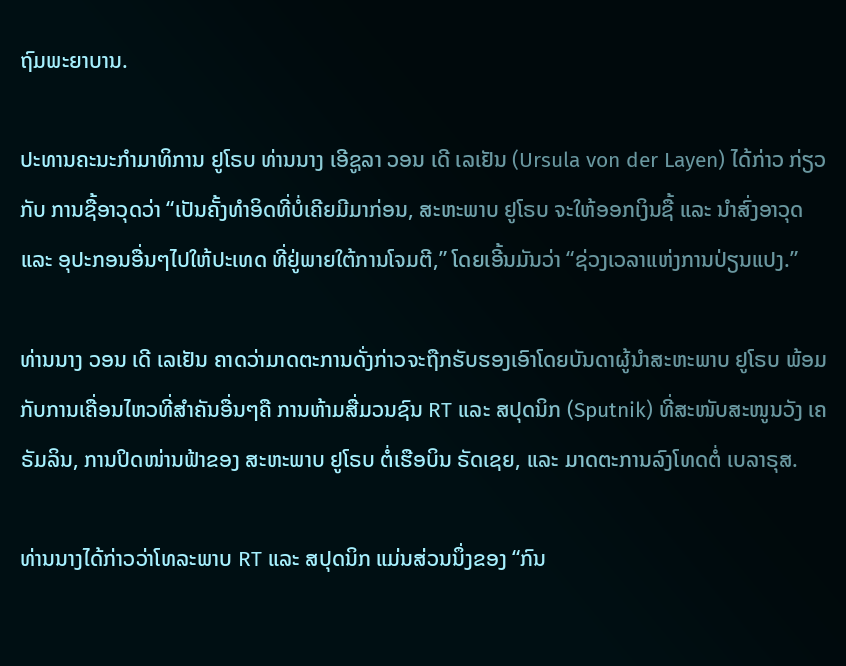ຖົມພະຍາບານ.

ປະທານຄະນະກຳມາທິການ ຢູໂຣບ ທ່ານນາງ ເອີຊູລາ ວອນ ເດີ ເລເຢັນ (Ursula von der Layen) ໄດ້ກ່າວ ກ່ຽວກັບ ການຊື້ອາວຸດວ່າ “ເປັນຄັ້ງທຳອິດທີ່ບໍ່ເຄີຍມີມາກ່ອນ, ສະຫະພາບ ຢູໂຣບ ຈະໃຫ້ອອກເງິນຊື້ ແລະ ນຳສົ່ງອາວຸດ ແລະ ອຸປະກອນອື່ນໆໄປໃຫ້ປະເທດ ທີ່ຢູ່ພາຍໃຕ້ການໂຈມຕີ,” ໂດຍເອີ້ນມັນວ່າ “ຊ່ວງເວລາແຫ່ງການປ່ຽນແປງ.”

ທ່ານນາງ ວອນ ເດີ ເລເຢັນ ຄາດວ່າມາດຕະການດັ່ງກ່າວຈະຖືກຮັບຮອງເອົາໂດຍບັນດາຜູ້ນຳສະຫະພາບ ຢູໂຣບ ພ້ອມກັບການເຄື່ອນໄຫວທີ່ສຳຄັນອື່ນໆຄື ການຫ້າມສື່ມວນຊົນ RT ແລະ ສປຸດນິກ (Sputnik) ທີ່ສະໜັບສະໜູນວັງ ເຄຣັມລິນ, ການປິດໜ່ານຟ້າຂອງ ສະຫະພາບ ຢູໂຣບ ຕໍ່ເຮືອບິນ ຣັດເຊຍ, ແລະ ມາດຕະການລົງໂທດຕໍ່ ເບລາຣຸສ.

ທ່ານນາງໄດ້ກ່າວວ່າໂທລະພາບ RT ແລະ ສປຸດນິກ ແມ່ນສ່ວນນຶ່ງຂອງ “ກົນ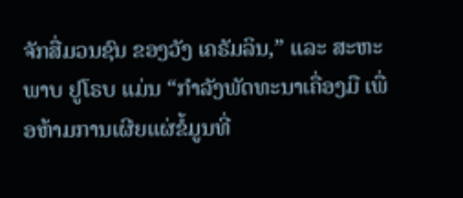ຈັກສື່ມວນຊົນ ຂອງວັງ ເຄຣັມລິນ,” ແລະ ສະຫະພາບ ຢູໂຣບ ແມ່ນ “ກຳລັງພັດທະນາເຄື່ອງມື ເພື່ອຫ້າມການເຜີຍແຜ່ຂໍ້ມູນທີ່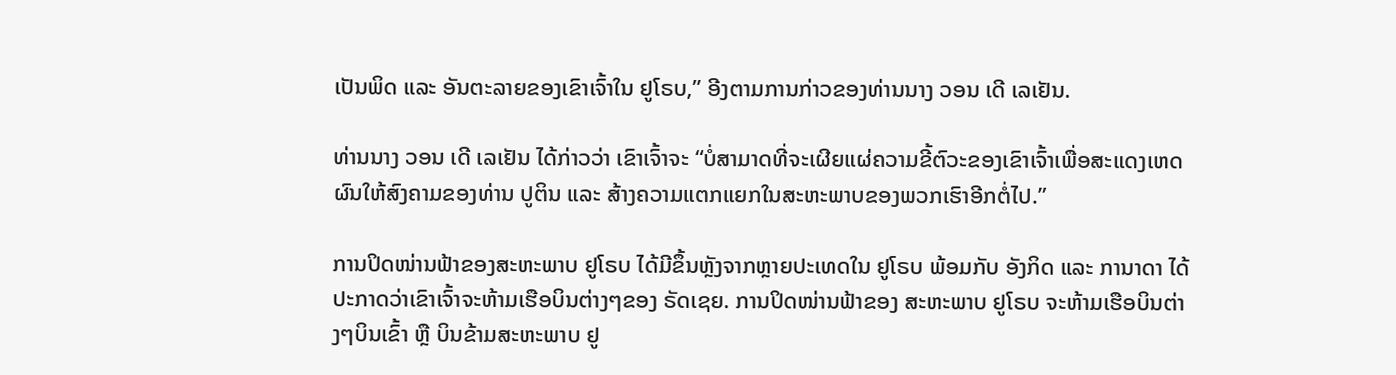ເປັນພິດ ແລະ ອັນຕະລາຍຂອງເຂົາເຈົ້າໃນ ຢູໂຣບ,” ອີງຕາມການກ່າວຂອງທ່ານນາງ ວອນ ເດີ ເລເຢັນ.

ທ່ານນາງ ວອນ ເດີ ເລເຢັນ ໄດ້ກ່າວວ່າ ເຂົາເຈົ້າຈະ “ບໍ່ສາມາດທີ່ຈະເຜີຍແຜ່ຄວາມຂີ້ຕົວະຂອງເຂົາເຈົ້າເພື່ອສະແດງເຫດຜົນໃຫ້ສົງຄາມຂອງທ່ານ ປູຕິນ ແລະ ສ້າງຄວາມແຕກແຍກໃນສະຫະພາບຂອງພວກເຮົາອີກຕໍ່ໄປ.”

ການປິດໜ່ານຟ້າຂອງສະຫະພາບ ຢູໂຣບ ໄດ້ມີຂຶ້ນຫຼັງຈາກຫຼາຍປະເທດໃນ ຢູໂຣບ ພ້ອມກັບ ອັງກິດ ແລະ ການາດາ ໄດ້ປະກາດວ່າເຂົາເຈົ້າຈະຫ້າມເຮືອບິນຕ່າງໆຂອງ ຣັດເຊຍ. ການປິດໜ່ານຟ້າຂອງ ສະຫະພາບ ຢູໂຣບ ຈະຫ້າມເຮືອບິນຕ່າງໆບິນເຂົ້າ ຫຼື ບິນຂ້າມສະຫະພາບ ຢູ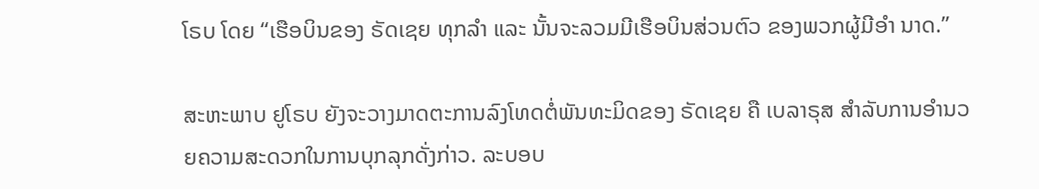ໂຣບ ໂດຍ “ເຮືອບິນຂອງ ຣັດເຊຍ ທຸກລຳ ແລະ ນັ້ນຈະລວມມີເຮືອບິນສ່ວນຕົວ ຂອງພວກຜູ້ມີອຳ ນາດ.”

ສະຫະພາບ ຢູໂຣບ ຍັງຈະວາງມາດຕະການລົງໂທດຕໍ່ພັນທະມິດຂອງ ຣັດເຊຍ ຄື ເບລາຣຸສ ສຳລັບການອຳນວຍຄວາມສະດວກໃນການບຸກລຸກດັ່ງກ່າວ. ລະບອບ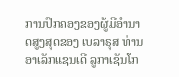ການປົກຄອງຂອງຜູ້ມີອຳນາດສູງສຸດຂອງ ເບລາຣຸສ ທ່ານ ອາເລັກແຊນເດີ ລູກາເຊັນໂກ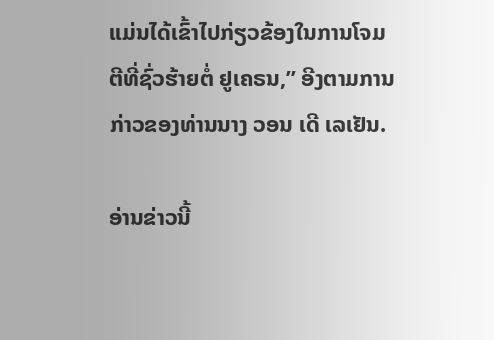ແມ່ນໄດ້ເຂົ້າໄປກ່ຽວຂ້ອງໃນການໂຈມຕີທີ່ຊົ່ວຮ້າຍຕໍ່ ຢູເຄຣນ,” ອີງຕາມການກ່າວຂອງທ່ານນາງ ວອນ ເດີ ເລເຢັນ.

ອ່ານຂ່າວນີ້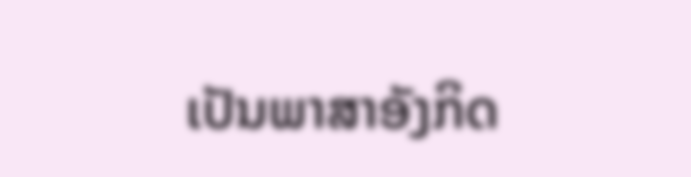ເປັນພາສາອັງກິດ